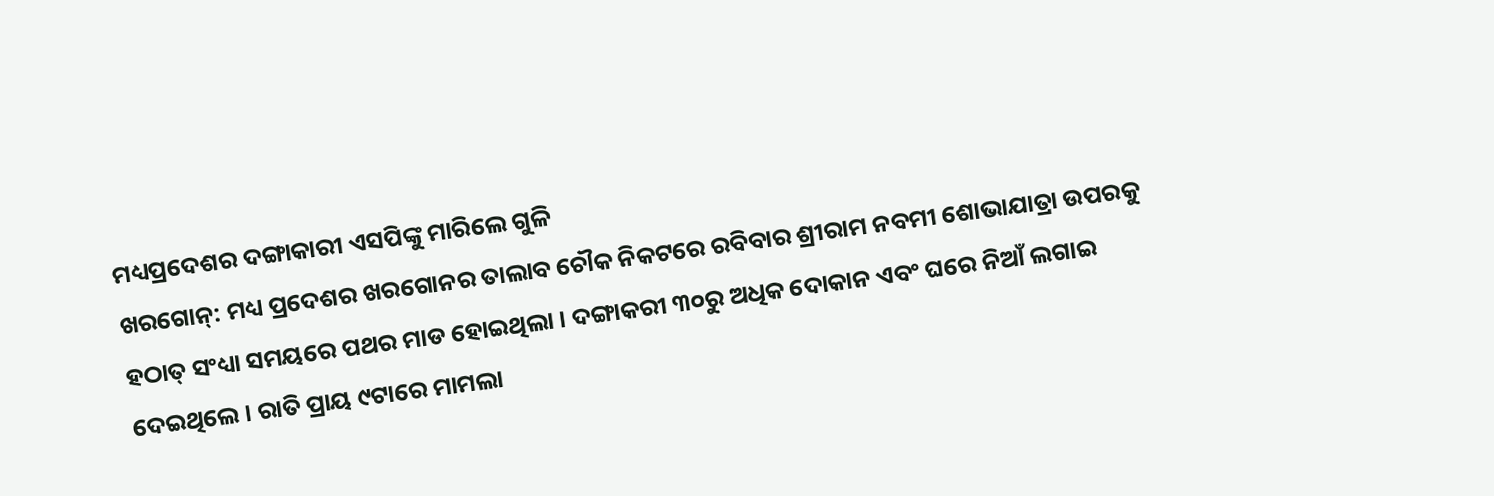ମଧ୍ୟପ୍ରଦେଶର ଦଙ୍ଗାକାରୀ ଏସପିଙ୍କୁ ମାରିଲେ ଗୁଳି
ଖରଗୋନ୍: ମଧ୍ୟ ପ୍ରଦେଶର ଖରଗୋନର ତାଲାବ ଚୌକ ନିକଟରେ ରବିବାର ଶ୍ରୀରାମ ନବମୀ ଶୋଭାଯାତ୍ରା ଉପରକୁ ହଠାତ୍ ସଂଧ୍ୟା ସମୟରେ ପଥର ମାଡ ହୋଇଥିଲା । ଦଙ୍ଗାକରୀ ୩୦ରୁ ଅଧିକ ଦୋକାନ ଏବଂ ଘରେ ନିଆଁ ଲଗାଇ ଦେଇଥିଲେ । ରାତି ପ୍ରାୟ ୯ଟାରେ ମାମଲା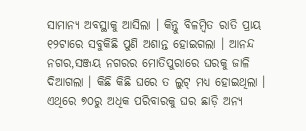ସାମାନ୍ୟ ଅବସ୍ଥାକୁ ଆସିଲା । କିନ୍ତୁ ବିଳମ୍ବିତ ରାତି ପ୍ରାୟ ୧୨ଟାରେ ସବୁକିଛି ପୁଣି ଅଶାନ୍ତ ହୋଇଗଲା । ଆନନ୍ଦ ନଗର,ସଞ୍ଜୟ ନଗରର ମୋତିପୁରାରେ ଘରକୁ ଜାଳି ଦିଆଗଲା । କିଛି କିଛି ଘରେ ତ ଲୁଟ୍ ମଧ୍ୟ ହୋଇଥିଲା । ଏଥିରେ ୭୦ରୁ ଅଧିକ ପରିବାରକୁ ଘର ଛାଡ଼ି ଅନ୍ୟ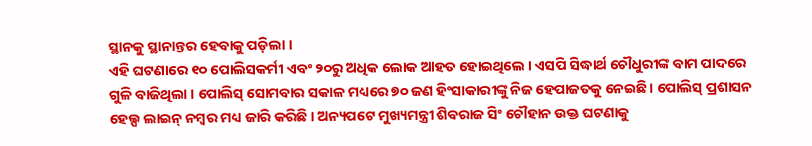ସ୍ଥାନକୁ ସ୍ଥାନାନ୍ତର ହେବାକୁ ପଡ଼ିଲା ।
ଏହି ଘଟଣାରେ ୧୦ ପୋଲିସକର୍ମୀ ଏବଂ ୨୦ରୁ ଅଧିକ ଲୋକ ଆହତ ହୋଇଥିଲେ । ଏସପି ସିଦ୍ଧାର୍ଥ ଚୌଧୁରୀଙ୍କ ବାମ ପାଦରେ ଗୁଳି ବାଜିଥିଲା । ପୋଲିସ୍ ସୋମବାର ସକାଳ ମଧ୍ୟରେ ୭୦ ଜଣ ହିଂସାକାରୀଙ୍କୁ ନିଜ ହେପାଜତକୁ ନେଇଛି । ପୋଲିସ୍ ପ୍ରଶାସନ ହେଲ୍ପ ଲାଇନ୍ ନମ୍ବର ମଧ୍ୟ ଜାରି କରିଛି । ଅନ୍ୟପଟେ ମୁଖ୍ୟମନ୍ତ୍ରୀ ଶିବରାଜ ସିଂ ଚୌହାନ ଉକ୍ତ ଘଟଣାକୁ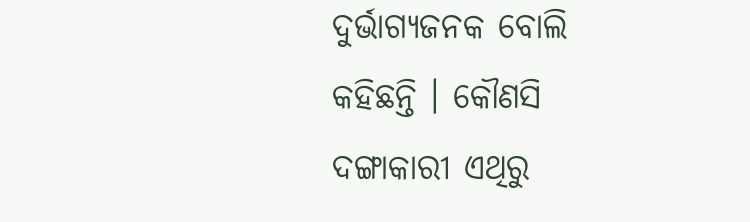ଦୁର୍ଭାଗ୍ୟଜନକ ବୋଲି କହିଛନ୍ତି । କୌଣସି ଦଙ୍ଗାକାରୀ ଏଥିରୁ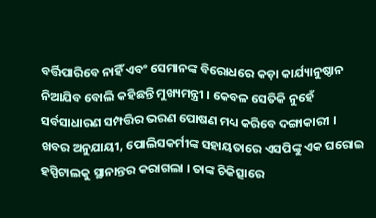ବର୍ତ୍ତିପାରିବେ ନାହିଁ ଏବଂ ସେମାନଙ୍କ ବିରୋଧରେ କଡ଼ା କାର୍ଯ୍ୟାନୁଷ୍ଠାନ ନିଆଯିବ ବୋଲି କହିଛନ୍ତି ମୁଖ୍ୟମନ୍ତ୍ରୀ । କେବଳ ସେତିକି ନୁହେଁ ସର୍ବସାଧାରଣ ସମ୍ପତ୍ତିର ଭରଣ ପୋଷଣ ମଧ୍ୟ କରିବେ ଦଙ୍ଗାକାରୀ ।
ଖବର ଅନୁଯାୟୀ, ପୋଲିସକର୍ମୀଙ୍କ ସହାୟତାରେ ଏସପିଙ୍କୁ ଏକ ଘରୋଇ ହସ୍ପିଟାଲକୁ ସ୍ଥାନାନ୍ତର କରାଗଲା । ତାଙ୍କ ଚିକିତ୍ସାରେ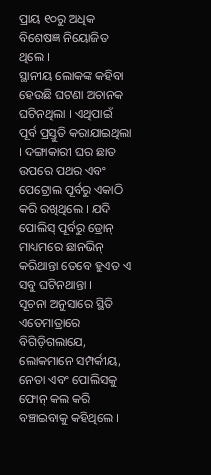ପ୍ରାୟ ୧୦ରୁ ଅଧିକ ବିଶେଷଜ୍ଞ ନିୟୋଜିତ ଥିଲେ ।
ସ୍ଥାନୀୟ ଲୋକଙ୍କ କହିବା ହେଉଛି ଘଟଣା ଅଚାନକ ଘଟିନଥିଲା । ଏଥିପାଇଁ ପୂର୍ବ ପ୍ରସ୍ତୁତି କରାଯାଇଥିଲା । ଦଙ୍ଗାକାରୀ ଘର ଛାତ ଉପରେ ପଥର ଏବଂ ପେଟ୍ରୋଲ ପୂର୍ବରୁ ଏକାଠି କରି ରଖିଥିଲେ । ଯଦି ପୋଲିସ୍ ପୂର୍ବରୁ ଡ୍ରୋନ୍ ମାଧ୍ୟମରେ ଛାନଭିନ୍ କରିଥାନ୍ତା ତେବେ ହୁଏତ ଏ ସବୁ ଘଟିନଥାନ୍ତା ।
ସୂଚନା ଅନୁସାରେ ସ୍ଥିତି ଏତେମାତ୍ରାରେ ବିଗିଡ଼ିଗଲାଯେ, ଲୋକମାନେ ସମ୍ପର୍କୀୟ, ନେତା ଏବଂ ପୋଲିସକୁ ଫୋନ୍ କଲ କରି ବଞ୍ଚାଇବାକୁ କହିଥିଲେ ।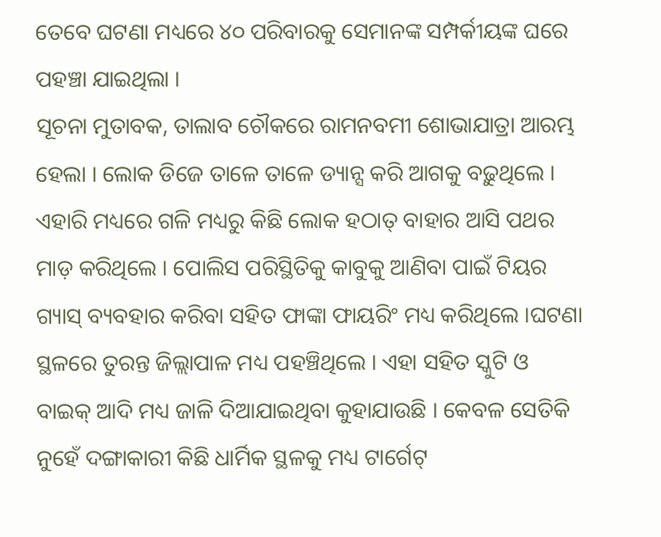ତେବେ ଘଟଣା ମଧ୍ୟରେ ୪୦ ପରିବାରକୁ ସେମାନଙ୍କ ସମ୍ପର୍କୀୟଙ୍କ ଘରେ ପହଞ୍ଚା ଯାଇଥିଲା ।
ସୂଚନା ମୁତାବକ, ତାଲାବ ଚୌକରେ ରାମନବମୀ ଶୋଭାଯାତ୍ରା ଆରମ୍ଭ ହେଲା । ଲୋକ ଡିଜେ ତାଳେ ତାଳେ ଡ୍ୟାନ୍ସ କରି ଆଗକୁ ବଢ଼ୁଥିଲେ । ଏହାରି ମଧ୍ୟରେ ଗଳି ମଧ୍ୟରୁ କିଛି ଲୋକ ହଠାତ୍ ବାହାର ଆସି ପଥର ମାଡ଼ କରିଥିଲେ । ପୋଲିସ ପରିସ୍ଥିତିକୁ କାବୁକୁ ଆଣିବା ପାଇଁ ଟିୟର ଗ୍ୟାସ୍ ବ୍ୟବହାର କରିବା ସହିତ ଫାଙ୍କା ଫାୟରିଂ ମଧ୍ୟ କରିଥିଲେ ।ଘଟଣା ସ୍ଥଳରେ ତୁରନ୍ତ ଜିଲ୍ଲାପାଳ ମଧ୍ୟ ପହଞ୍ଚିଥିଲେ । ଏହା ସହିତ ସ୍କୁଟି ଓ ବାଇକ୍ ଆଦି ମଧ୍ୟ ଜାଳି ଦିଆଯାଇଥିବା କୁହାଯାଉଛି । କେବଳ ସେତିକି ନୁହେଁ ଦଙ୍ଗାକାରୀ କିଛି ଧାର୍ମିକ ସ୍ଥଳକୁ ମଧ୍ୟ ଟାର୍ଗେଟ୍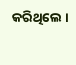କରିଥିଲେ ।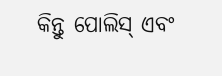କିନ୍ତୁ ପୋଲିସ୍ ଏବଂ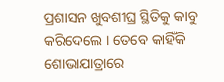ପ୍ରଶାସନ ଖୁବଶୀଘ୍ର ସ୍ଥିତିକୁ କାବୁ କରିଦେଲେ । ତେବେ କାହିଁକି ଶୋଭାଯାତ୍ରାରେ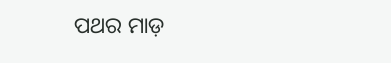ପଥର ମାଡ଼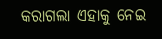କରାଗଲା ଏହାକୁ ନେଇ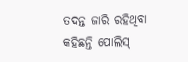ତଦନ୍ତ ଜାରି ରହିଥିବା କହିଛନ୍ତି ପୋଲିସ୍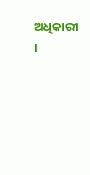ଅଧିକାରୀ ।